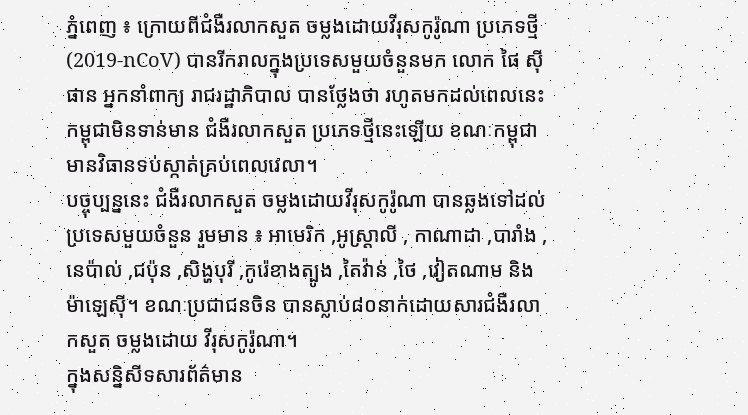ភ្នំពេញ ៖ ក្រោយពីជំងឺរលាកសួត ចម្លងដោយវីរុសកូរ៉ូណា ប្រភេទថ្មី (2019-nCoV) បានរីករាលក្នុងប្រទេសមួយចំនួនមក លោក ផៃ ស៊ីផាន អ្នកនាំពាក្យ រាជរដ្ឋាភិបាល បានថ្លែងថា រហូតមកដល់ពេលនេះ កម្ពុជាមិនទាន់មាន ជំងឺរលាកសួត ប្រភេទថ្មីនេះឡើយ ខណៈកម្ពុជា មានវិធានទប់ស្កាត់គ្រប់ពេលវេលា។
បច្ចុប្បន្ននេះ ជំងឺរលាកសួត ចម្លងដោយវីរុសកូរ៉ូណា បានឆ្លងទៅដល់ប្រទេសមួយចំនួន រួមមាន ៖ អាមេរិក ,អូស្ត្រាលី , កាណាដា ,បារាំង ,នេប៉ាល់ ,ជប៉ុន ,សិង្ហបុរី ,កូរ៉េខាងត្បូង ,តៃវ៉ាន់ ,ថៃ ,វៀតណាម និងម៉ាឡេស៊ី។ ខណៈប្រជាជនចិន បានស្លាប់៨០នាក់ដោយសារជំងឺរលាកសួត ចម្លងដោយ វីរុសកូរ៉ូណា។
ក្នុងសន្និសីទសារព័ត៌មាន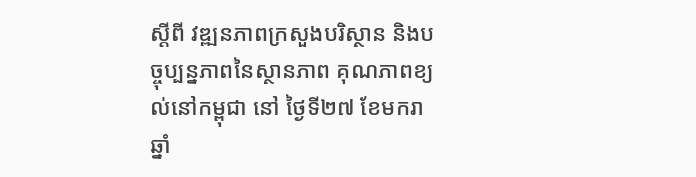ស្តីពី វឌ្ឍនភាពក្រសួងបរិស្ថាន និងបច្ចុប្បន្នភាពនៃស្ថានភាព គុណភាពខ្យល់នៅកម្ពុជា នៅ ថ្ងៃទី២៧ ខែមករា ឆ្នាំ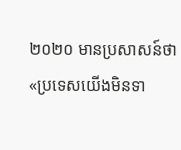២០២០ មានប្រសាសន៍ថា «ប្រទេសយើងមិនទា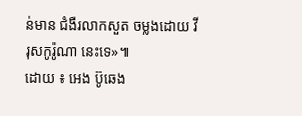ន់មាន ជំងឺរលាកសួត ចម្លងដោយ វីរុសកូរ៉ូណា នេះទេ»៕
ដោយ ៖ អេង ប៊ូឆេង